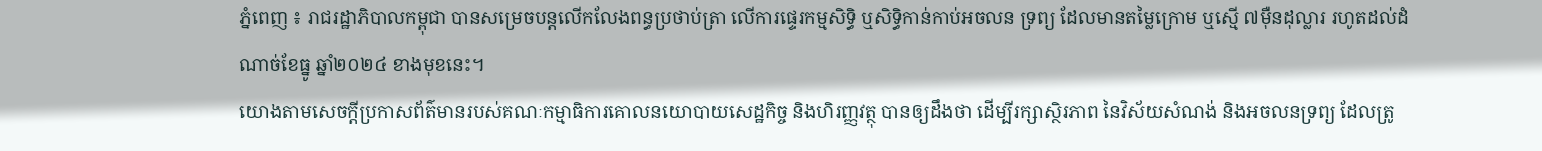ភ្នំពេញ ៖ រាជរដ្ឋាភិបាលកម្ពុជា បានសម្រេចបន្ដលើកលែងពន្ធប្រថាប់ត្រា លើការផ្ទេរកម្មសិទ្ធិ ឬសិទ្ធិកាន់កាប់អចលន ទ្រព្យ ដែលមានតម្លៃក្រោម ឬស្មើ ៧ម៉ឺនដុល្លារ រហូតដល់ដំណាច់ខែធ្នូ ឆ្នាំ២០២៤ ខាងមុខនេះ។
យោងតាមសេចក្ដីប្រកាសព័ត៌មានរបស់គណៈកម្មាធិការគោលនយោបាយសេដ្ឋកិច្ច និងហិរញ្ញវត្ថុ បានឲ្យដឹងថា ដើម្បីរក្សាស្ថិរភាព នៃវិស័យសំណង់ និងអចលនទ្រព្យ ដែលត្រូ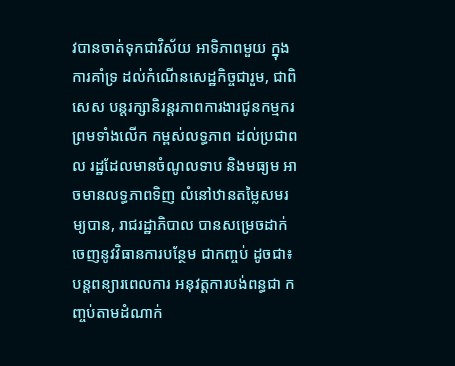វបានចាត់ទុកជាវិស័យ អាទិភាពមួយ ក្នុងការគាំទ្រ ដល់កំណើនសេដ្ឋកិច្ចជារួម, ជាពិសេស បន្តរក្សានិរន្តរភាពការងារជូនកម្មករ ព្រមទាំងលើក កម្ពស់លទ្ធភាព ដល់ប្រជាពល រដ្ឋដែលមានចំណូលទាប និងមធ្យម អាចមានលទ្ធភាពទិញ លំនៅឋានតម្លៃសមរម្យបាន, រាជរដ្ឋាភិបាល បានសម្រេចដាក់ចេញនូវវិធានការបន្ថែម ជាកញ្ចប់ ដូចជា៖ បន្តពន្យារពេលការ អនុវត្តការបង់ពន្ធជា កញ្ចប់តាមដំណាក់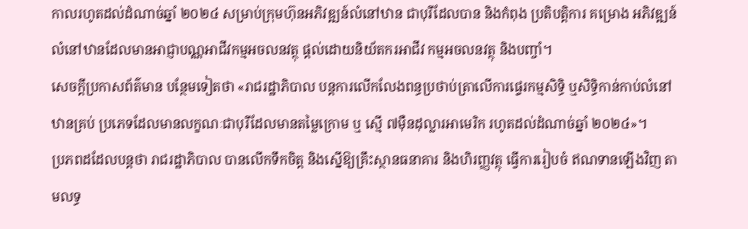កាលរហូតដល់ដំណាច់ឆ្នាំ ២០២៤ សម្រាប់ក្រុមហ៊ុនអភិវឌ្ឍន៍លំនៅឋាន ជាបុរីដែលបាន និងកំពុង ប្រតិបត្តិការ គម្រោង អភិវឌ្ឍន៍ លំនៅឋានដែលមានអាជ្ញាបណ្ណអាជីវកម្មអចលនវត្ថុ ផ្តល់ដោយនិយ័តករអាជីវ កម្មអចលនវត្ថុ និងបញ្ចាំ។
សេចក្តីប្រកាសព័ត៌មាន បន្ថែមទៀតថា «រាជរដ្ឋាភិបាល បន្តការលើកលែងពន្ធប្រថាប់ត្រាលើការផ្ទេរកម្មសិទ្ធិ ឬសិទ្ធិកាន់កាប់លំនៅឋានគ្រប់ ប្រភេទដែលមានលក្ខណៈជាបុរីដែលមានតម្លៃក្រោម ឬ ស្មើ ៧ម៉ឺនដុល្លារអាមេរិក រហូតដល់ដំណាច់ឆ្នាំ ២០២៤»។
ប្រភពដដែលបន្ដថា រាជរដ្ឋាភិបាល បានលើកទឹកចិត្ត និងស្នើឱ្យគ្រឹះស្ថានធនាគារ និងហិរញ្ញវត្ថុ ធ្វើការរៀបចំ ឥណទានឡើងវិញ តាមលទ្ធ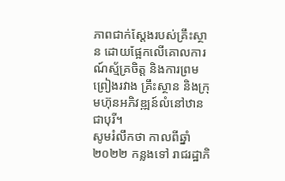ភាពជាក់ស្ដែងរបស់គ្រឹះស្ថាន ដោយផ្អែកលើគោលការណ៍ស្ម័គ្រចិត្ត និងការព្រមព្រៀងរវាង គ្រឹះស្ថាន និងក្រុមហ៊ុនអភិវឌ្ឍន៍លំនៅឋានជាបុរី។
សូមរំលឹកថា កាលពីឆ្នាំ២០២២ កន្លងទៅ រាជរដ្ឋាភិ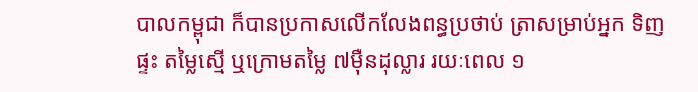បាលកម្ពុជា ក៏បានប្រកាសលើកលែងពន្ធប្រថាប់ ត្រាសម្រាប់អ្នក ទិញផ្ទះ តម្លៃស្មើ ឬក្រោមតម្លៃ ៧ម៉ឺនដុល្លារ រយៈពេល ១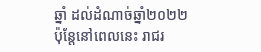ឆ្នាំ ដល់ដំណាច់ឆ្នាំ២០២២ ប៉ុន្តែនៅពេលនេះ រាជរ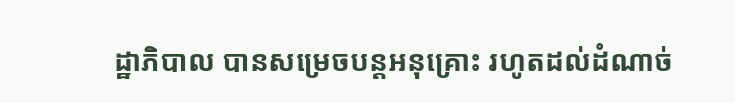ដ្ឋាភិបាល បានសម្រេចបន្តអនុគ្រោះ រហូតដល់ដំណាច់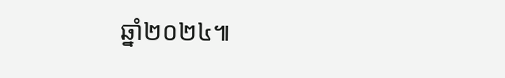ឆ្នាំ២០២៤៕